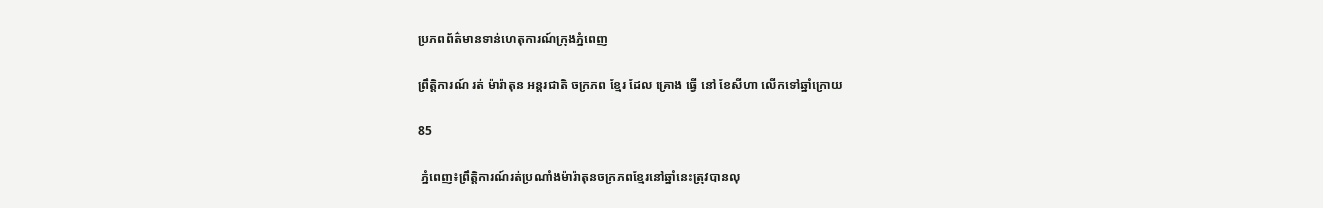ប្រភពព័ត៌មានទាន់ហេតុការណ៍ក្រុងភ្នំពេញ

ព្រឹត្តិការណ៍ រត់ ម៉ារ៉ាតុន អន្តរជាតិ ចក្រភព ខ្មែរ ដែល គ្រោង ធ្វើ នៅ ខែសីហា លើកទៅឆ្នាំក្រោយ

85

 ភ្នំពេញ៖ព្រឹត្តិការណ៍រត់ប្រណាំងម៉ារ៉ាតុនចក្រភពខ្មែរនៅឆ្នាំនេះត្រុវបានលុ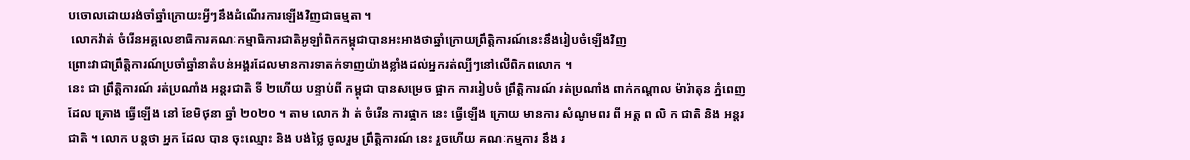បចោលដោយរង់ចាំឆ្នាំក្រោយះអ្វីៗនឹងដំណើរការឡើងវិញជាធម្មតា ។
 លោកវ៉ាត់ ចំរើនអគ្គលេខាធិការគណៈកម្មាធិការជាតិអូឡាំពិកកម្ពុជាបានអះអាងថាឆ្នាំក្រោយព្រឹត្តិការណ៍នេះនឹងរៀបចំឡើងវិញ
ព្រោះវាជាព្រឹត្តិការណ៍ប្រចាំឆ្នាំនាតំបន់អង្គរដែលមានការទាតក់ទាញយ៉ាងខ្លាំងដល់អ្នករត់ល្បីៗនៅលើពិភពលោក ។
នេះ ជា ព្រឹត្តិការណ៍ រត់ប្រណាំង អន្តរជាតិ ទី ២ហើយ បន្ទាប់ពី កម្ពុជា បានសម្រេច ផ្អាក ការរៀបចំ ព្រឹត្តិការណ៍ រត់ប្រណាំង ពាក់កណ្តាល ម៉ារ៉ាតុន ភ្នំពេញ ដែល គ្រោង ធ្វើឡើង នៅ ខែមិថុនា ឆ្នាំ ២០២០ ។ តាម លោក វ៉ា ត់ ចំរើន ការផ្អាក នេះ ធ្វើឡើង ក្រោយ មានការ សំណូមពរ ពី អត្ត ព លិ ក ជាតិ និង អន្តរជាតិ ។ លោក បន្តថា អ្នក ដែល បាន ចុះឈ្មោះ និង បង់ថ្លៃ ចូលរួម ព្រឹត្តិការណ៍ នេះ រួចហើយ គណៈកម្មការ នឹង រ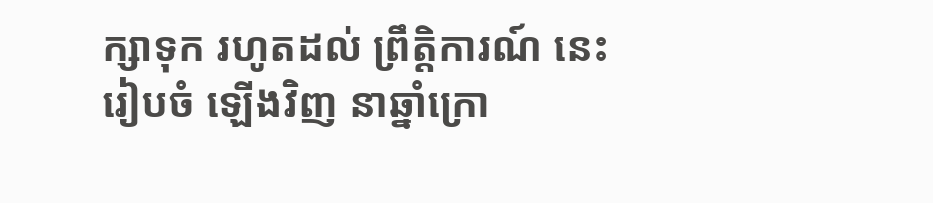ក្សាទុក រហូតដល់ ព្រឹត្តិការណ៍ នេះ រៀបចំ ឡើងវិញ នាឆ្នាំក្រោ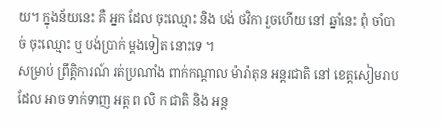យ។ ក្នុងន័យនេះ គឺ អ្នក ដែល ចុះឈ្មោះ និង បង់ ថវិកា រួចហើយ នៅ ឆ្នាំនេះ ពុំ ចាំបាច់ ចុះឈ្មោះ ឬ បង់ប្រាក់ ម្តងទៀត នោះទេ ។
សម្រាប់ ព្រឹត្តិការណ៍ រត់ប្រណាំង ពាក់កណ្តាល ម៉ារ៉ាតុន អន្តរជាតិ នៅ ខេត្តសៀមរាប ដែល អាច ទាក់ទាញ អត្ត ព លិ ក ជាតិ និង អន្ត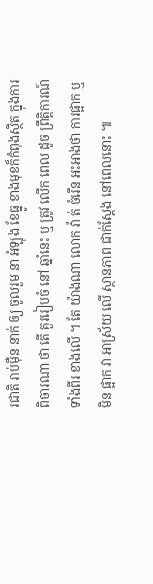រជាតិ រាប់ម៉ឺន នាក់ ឲ្យ ចូលរួម នា អំឡុង ខែធ្នូ ខាងមុខក៏កំពុងស្ថិត ក្នុងការ ពិចារណា ថា តើ គួររៀបចំ នៅ ឆ្នាំនេះ ឬ ត្រូវ លើក ពេល ដូច ព្រឹត្តិការណ៍ ទាំងពីរ ខាងលើ ។ តែ យ៉ាងណា លោក វ៉ា ត់ ចំរើន អះអាងថា ការផ្អាក ឬ មិន ផ្អាក វា អាស្រ័យ លើ ស្ថានភាព ជាក់ស្តែង នៅពេលនោះ ៕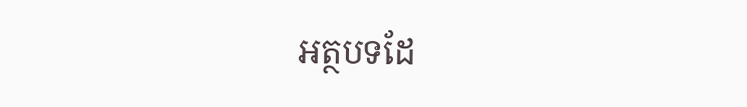អត្ថបទដែ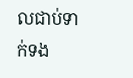លជាប់ទាក់ទង